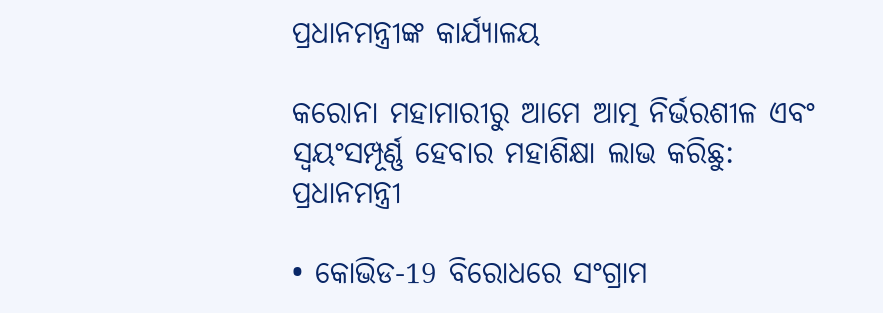ପ୍ରଧାନମନ୍ତ୍ରୀଙ୍କ କାର୍ଯ୍ୟାଳୟ

କରୋନା ମହାମାରୀରୁ ଆମେ ଆତ୍ମ ନିର୍ଭରଶୀଳ ଏବଂ ସ୍ୱୟଂସମ୍ପୂର୍ଣ୍ଣ ହେବାର ମହାଶିକ୍ଷା ଲାଭ କରିଛୁ: ପ୍ରଧାନମନ୍ତ୍ରୀ

• କୋଭିଡ-19 ବିରୋଧରେ ସଂଗ୍ରାମ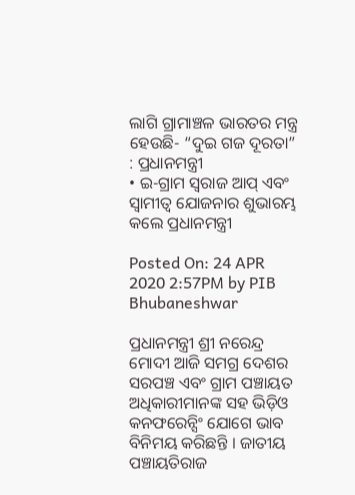ଲାଗି ଗ୍ରାମାଞ୍ଚଳ ଭାରତର ମନ୍ତ୍ର ହେଉଛି- “ଦୁଇ ଗଜ ଦୂରତା” : ପ୍ରଧାନମନ୍ତ୍ରୀ
• ଇ-ଗ୍ରାମ ସ୍ୱରାଜ ଆପ୍‌ ଏବଂ ସ୍ୱାମୀତ୍ୱ ଯୋଜନାର ଶୁଭାରମ୍ଭ କଲେ ପ୍ରଧାନମନ୍ତ୍ରୀ

Posted On: 24 APR 2020 2:57PM by PIB Bhubaneshwar

ପ୍ରଧାନମନ୍ତ୍ରୀ ଶ୍ରୀ ନରେନ୍ଦ୍ର ମୋଦୀ ଆଜି ସମଗ୍ର ଦେଶର ସରପଞ୍ଚ ଏବଂ ଗ୍ରାମ ପଞ୍ଚାୟତ ଅଧିକାରୀମାନଙ୍କ ସହ ଭିଡ଼ିଓ କନଫରେନ୍ସିଂ ଯୋଗେ ଭାବ ବିନିମୟ କରିଛନ୍ତି । ଜାତୀୟ ପଞ୍ଚାୟତିରାଜ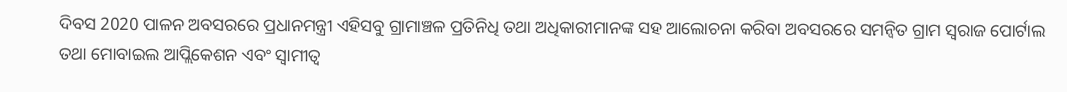ଦିବସ 2020 ପାଳନ ଅବସରରେ ପ୍ରଧାନମନ୍ତ୍ରୀ ଏହିସବୁ ଗ୍ରାମାଞ୍ଚଳ ପ୍ରତିନିଧି ତଥା ଅଧିକାରୀମାନଙ୍କ ସହ ଆଲୋଚନା କରିବା ଅବସରରେ ସମନ୍ୱିତ ଗ୍ରାମ ସ୍ୱରାଜ ପୋର୍ଟାଲ ତଥା ମୋବାଇଲ ଆପ୍ଲିକେଶନ ଏବଂ ସ୍ୱାମୀତ୍ୱ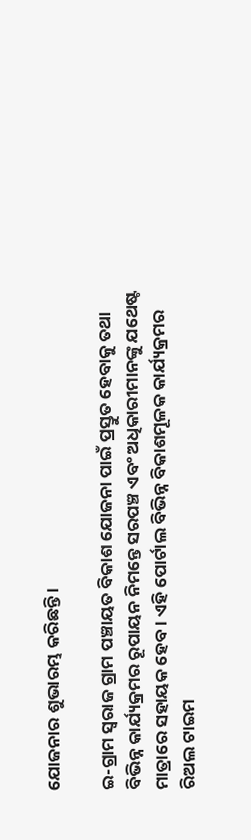ଯୋଜନାର ଶୁଭାରମ୍ଭ କରିଛନ୍ତି ।

ଇ-ଗ୍ରାମ ସ୍ୱରାଜ ଗ୍ରାମ ପଞ୍ଚାୟତ ବିକାଶ ଯୋଜନା ପାଇଁ ପ୍ରସ୍ତୁତ ହେବାକୁ ତଥା ବିଭିନ୍ନ କାର୍ଯ୍ୟକ୍ରମର ରୂପାୟନ ନିମନ୍ତେ ସରପଞ୍ଚ ଏବଂ ଅଧିକାରୀମାନଙ୍କୁ ଯଥେଷ୍ଟ ମାତ୍ରାରେ ସହାୟକ ହେବ । ଏହି ପୋର୍ଟାଲ ବିଭିନ୍ନ ବିକାଶମୂଳକ କାର୍ଯ୍ୟକ୍ରମର ରିଅଲ ଟାଇମ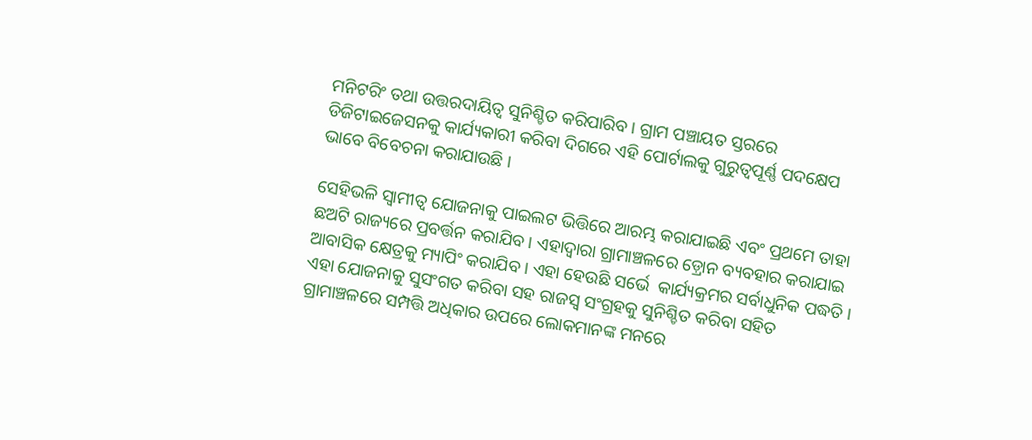ମନିଟରିଂ ତଥା ଉତ୍ତରଦାୟିତ୍ୱ ସୁନିଶ୍ଚିତ କରିପାରିବ । ଗ୍ରାମ ପଞ୍ଚାୟତ ସ୍ତରରେ ଡିଜିଟାଇଜେସନକୁ କାର୍ଯ୍ୟକାରୀ କରିବା ଦିଗରେ ଏହି ପୋର୍ଟାଲକୁ ଗୁରୁତ୍ୱପୂର୍ଣ୍ଣ ପଦକ୍ଷେପ ଭାବେ ବିବେଚନା କରାଯାଉଛି ।

ସେହିଭଳି ସ୍ୱାମୀତ୍ୱ ଯୋଜନାକୁ ପାଇଲଟ ଭିତ୍ତିରେ ଆରମ୍ଭ କରାଯାଇଛି ଏବଂ ପ୍ରଥମେ ତାହା ଛଅଟି ରାଜ୍ୟରେ ପ୍ରବର୍ତ୍ତନ କରାଯିବ । ଏହାଦ୍ୱାରା ଗ୍ରାମାଞ୍ଚଳରେ ଡ଼୍ରୋନ ବ୍ୟବହାର କରାଯାଇ ଆବାସିକ କ୍ଷେତ୍ରକୁ ମ୍ୟାପିଂ କରାଯିବ । ଏହା ହେଉଛି ସର୍ଭେ  କାର୍ଯ୍ୟକ୍ରମର ସର୍ବାଧୁନିକ ପଦ୍ଧତି । ଏହା ଯୋଜନାକୁ ସୁସଂଗତ କରିବା ସହ ରାଜସ୍ୱ ସଂଗ୍ରହକୁ ସୁନିଶ୍ଚିତ କରିବା ସହିତ ଗ୍ରାମାଞ୍ଚଳରେ ସମ୍ପତ୍ତି ଅଧିକାର ଉପରେ ଲୋକମାନଙ୍କ ମନରେ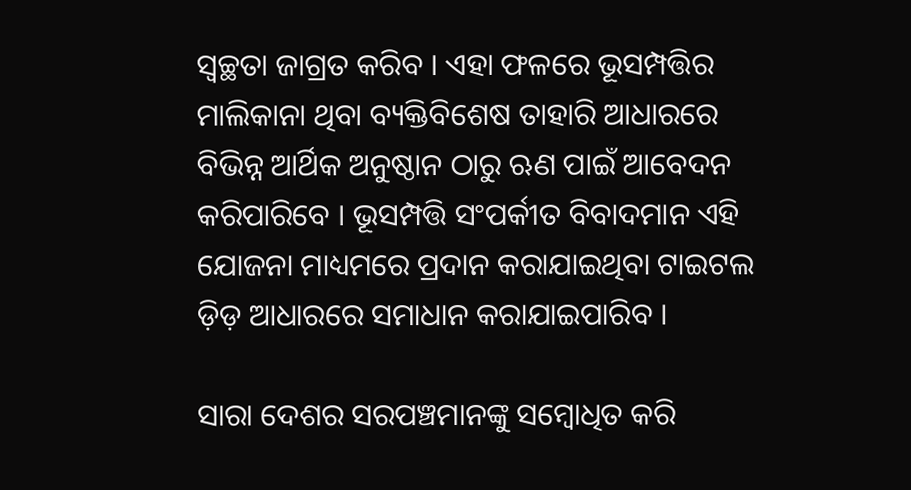ସ୍ୱଚ୍ଛତା ଜାଗ୍ରତ କରିବ । ଏହା ଫଳରେ ଭୂସମ୍ପତ୍ତିର ମାଲିକାନା ଥିବା ବ୍ୟକ୍ତିବିଶେଷ ତାହାରି ଆଧାରରେ ବିଭିନ୍ନ ଆର୍ଥିକ ଅନୁଷ୍ଠାନ ଠାରୁ ଋଣ ପାଇଁ ଆବେଦନ କରିପାରିବେ । ଭୂସମ୍ପତ୍ତି ସଂପର୍କୀତ ବିବାଦମାନ ଏହି ଯୋଜନା ମାଧ୍ୟମରେ ପ୍ରଦାନ କରାଯାଇଥିବା ଟାଇଟଲ ଡ଼ିଡ଼ ଆଧାରରେ ସମାଧାନ କରାଯାଇପାରିବ ।

ସାରା ଦେଶର ସରପଞ୍ଚମାନଙ୍କୁ ସମ୍ବୋଧିତ କରି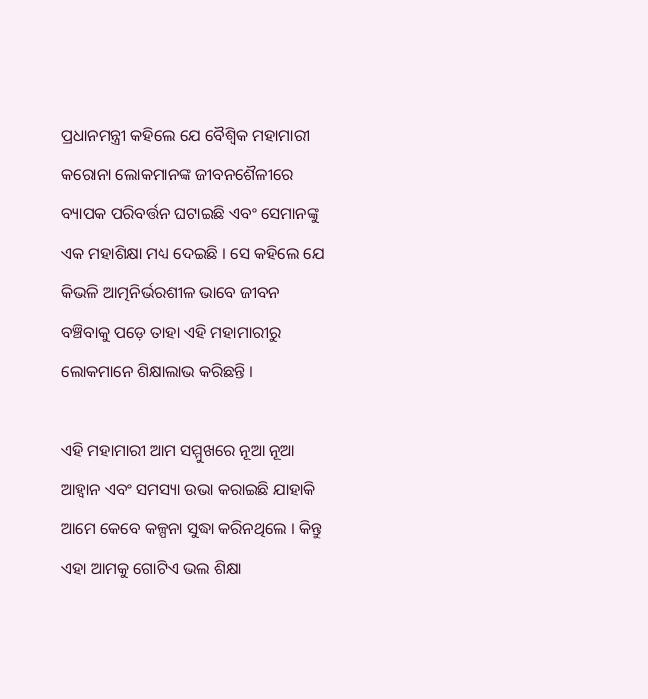ପ୍ରଧାନମନ୍ତ୍ରୀ କହିଲେ ଯେ ବୈଶ୍ୱିକ ମହାମାରୀ କରୋନା ଲୋକମାନଙ୍କ ଜୀବନଶୈଳୀରେ ବ୍ୟାପକ ପରିବର୍ତ୍ତନ ଘଟାଇଛି ଏବଂ ସେମାନଙ୍କୁ ଏକ ମହାଶିକ୍ଷା ମଧ୍ୟ ଦେଇଛି । ସେ କହିଲେ ଯେ କିଭଳି ଆତ୍ମନିର୍ଭରଶୀଳ ଭାବେ ଜୀବନ ବଞ୍ଚିବାକୁ ପଡ଼େ ତାହା ଏହି ମହାମାରୀରୁ ଲୋକମାନେ ଶିକ୍ଷାଲାଭ କରିଛନ୍ତି ।

ଏହି ମହାମାରୀ ଆମ ସମ୍ମୁଖରେ ନୂଆ ନୂଆ ଆହ୍ଵାନ ଏବଂ ସମସ୍ୟା ଉଭା କରାଇଛି ଯାହାକି ଆମେ କେବେ କଳ୍ପନା ସୁଦ୍ଧା କରିନଥିଲେ । କିନ୍ତୁ ଏହା ଆମକୁ ଗୋଟିଏ ଭଲ ଶିକ୍ଷା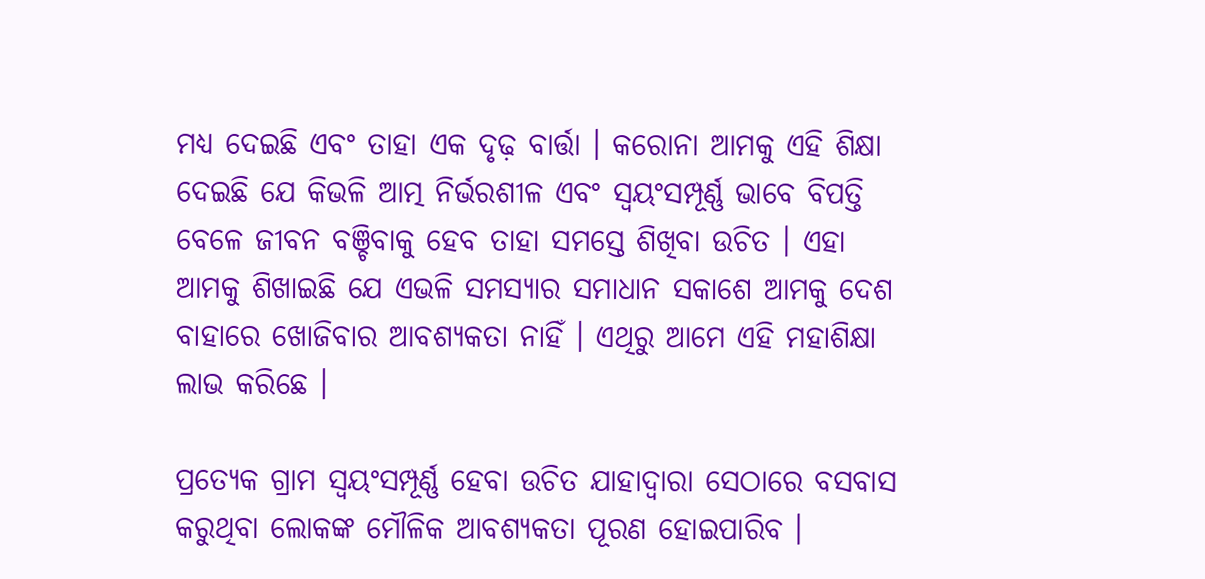ମଧ୍ୟ ଦେଇଛି ଏବଂ ତାହା ଏକ ଦୃଢ଼ ବାର୍ତ୍ତା । କରୋନା ଆମକୁ ଏହି ଶିକ୍ଷା ଦେଇଛି ଯେ କିଭଳି ଆତ୍ମ ନିର୍ଭରଶୀଳ ଏବଂ ସ୍ୱୟଂସମ୍ପୂର୍ଣ୍ଣ ଭାବେ ବିପତ୍ତି ବେଳେ ଜୀବନ ବଞ୍ଚିବାକୁ ହେବ ତାହା ସମସ୍ତେ ଶିଖିବା ଉଚିତ । ଏହା ଆମକୁ ଶିଖାଇଛି ଯେ ଏଭଳି ସମସ୍ୟାର ସମାଧାନ ସକାଶେ ଆମକୁ ଦେଶ ବାହାରେ ଖୋଜିବାର ଆବଶ୍ୟକତା ନାହିଁ । ଏଥିରୁ ଆମେ ଏହି ମହାଶିକ୍ଷା ଲାଭ କରିଛେ ।

ପ୍ରତ୍ୟେକ ଗ୍ରାମ ସ୍ୱୟଂସମ୍ପୂର୍ଣ୍ଣ ହେବା ଉଚିତ ଯାହାଦ୍ୱାରା ସେଠାରେ ବସବାସ କରୁଥିବା ଲୋକଙ୍କ ମୌଳିକ ଆବଶ୍ୟକତା ପୂରଣ ହୋଇପାରିବ ।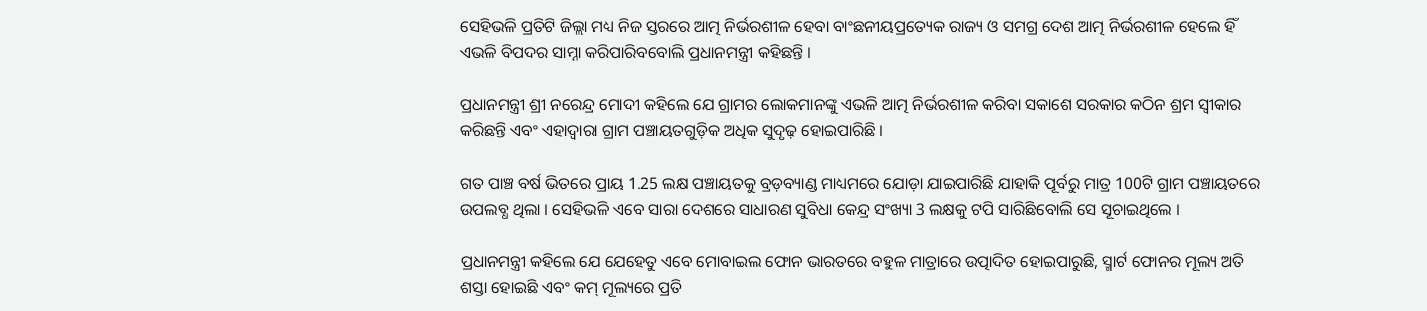ସେହିଭଳି ପ୍ରତିଟି ଜିଲ୍ଲା ମଧ୍ୟ ନିଜ ସ୍ତରରେ ଆତ୍ମ ନିର୍ଭରଶୀଳ ହେବା ବାଂଛନୀୟପ୍ରତ୍ୟେକ ରାଜ୍ୟ ଓ ସମଗ୍ର ଦେଶ ଆତ୍ମ ନିର୍ଭରଶୀଳ ହେଲେ ହିଁ ଏଭଳି ବିପଦର ସାମ୍ନା କରିପାରିବବୋଲି ପ୍ରଧାନମନ୍ତ୍ରୀ କହିଛନ୍ତି ।

ପ୍ରଧାନମନ୍ତ୍ରୀ ଶ୍ରୀ ନରେନ୍ଦ୍ର ମୋଦୀ କହିଲେ ଯେ ଗ୍ରାମର ଲୋକମାନଙ୍କୁ ଏଭଳି ଆତ୍ମ ନିର୍ଭରଶୀଳ କରିବା ସକାଶେ ସରକାର କଠିନ ଶ୍ରମ ସ୍ୱୀକାର କରିଛନ୍ତି ଏବଂ ଏହାଦ୍ୱାରା ଗ୍ରାମ ପଞ୍ଚାୟତଗୁଡ଼ିକ ଅଧିକ ସୁଦୃଢ଼ ହୋଇପାରିଛି ।

ଗତ ପାଞ୍ଚ ବର୍ଷ ଭିତରେ ପ୍ରାୟ 1.25 ଲକ୍ଷ ପଞ୍ଚାୟତକୁ ବ୍ରଡ଼ବ୍ୟାଣ୍ଡ ମାଧ୍ୟମରେ ଯୋଡ଼ା ଯାଇପାରିଛି ଯାହାକି ପୂର୍ବରୁ ମାତ୍ର 100ଟି ଗ୍ରାମ ପଞ୍ଚାୟତରେ ଉପଲବ୍ଧ ଥିଲା । ସେହିଭଳି ଏବେ ସାରା ଦେଶରେ ସାଧାରଣ ସୁବିଧା କେନ୍ଦ୍ର ସଂଖ୍ୟା 3 ଲକ୍ଷକୁ ଟପି ସାରିଛିବୋଲି ସେ ସୂଚାଇଥିଲେ ।

ପ୍ରଧାନମନ୍ତ୍ରୀ କହିଲେ ଯେ ଯେହେତୁ ଏବେ ମୋବାଇଲ ଫୋନ ଭାରତରେ ବହୁଳ ମାତ୍ରାରେ ଉତ୍ପାଦିତ ହୋଇପାରୁଛି, ସ୍ମାର୍ଟ ଫୋନର ମୂଲ୍ୟ ଅତି ଶସ୍ତା ହୋଇଛି ଏବଂ କମ୍‌ ମୂଲ୍ୟରେ ପ୍ରତି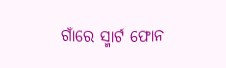ଗାଁରେ ସ୍ମାର୍ଟ ଫୋନ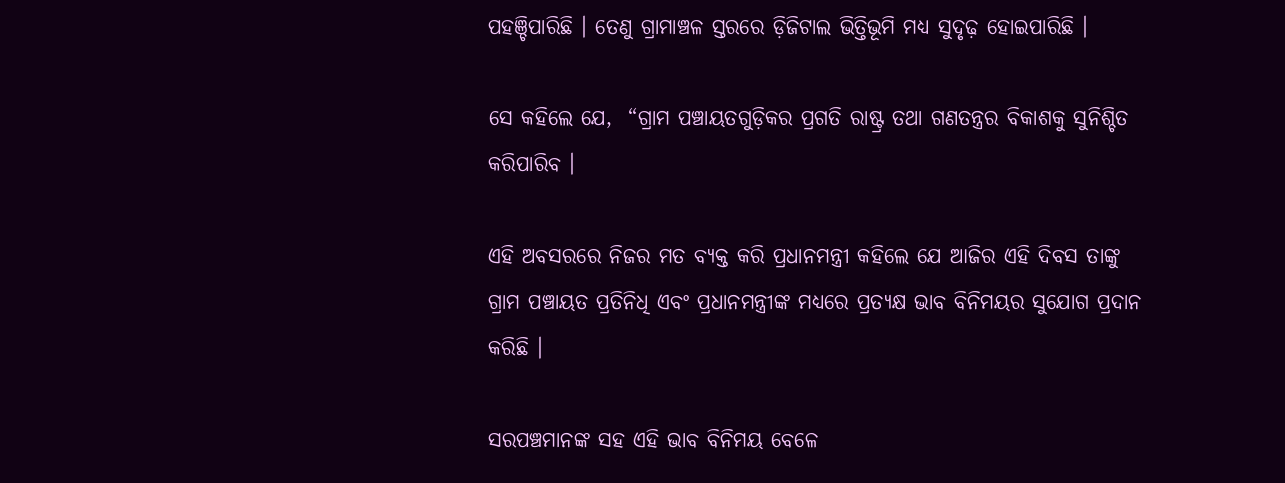ପହଞ୍ଚିପାରିଛି । ତେଣୁ ଗ୍ରାମାଞ୍ଚଳ ସ୍ତରରେ ଡ଼ିଜିଟାଲ ଭିତ୍ତିଭୂମି ମଧ୍ୟ ସୁଦୃଢ଼ ହୋଇପାରିଛି ।

ସେ କହିଲେ ଯେ,  “ଗ୍ରାମ ପଞ୍ଚାୟତଗୁଡ଼ିକର ପ୍ରଗତି ରାଷ୍ଟ୍ର ତଥା ଗଣତନ୍ତ୍ରର ବିକାଶକୁ ସୁନିଶ୍ଚିତ କରିପାରିବ ।

ଏହି ଅବସରରେ ନିଜର ମତ ବ୍ୟକ୍ତ କରି ପ୍ରଧାନମନ୍ତ୍ରୀ କହିଲେ ଯେ ଆଜିର ଏହି ଦିବସ ତାଙ୍କୁ ଗ୍ରାମ ପଞ୍ଚାୟତ ପ୍ରତିନିଧି ଏବଂ ପ୍ରଧାନମନ୍ତ୍ରୀଙ୍କ ମଧ୍ୟରେ ପ୍ରତ୍ୟକ୍ଷ ଭାବ ବିନିମୟର ସୁଯୋଗ ପ୍ରଦାନ କରିଛି ।

ସରପଞ୍ଚମାନଙ୍କ ସହ ଏହି ଭାବ ବିନିମୟ ବେଳେ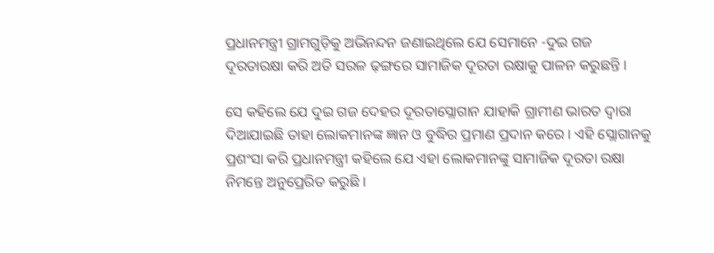ପ୍ରଧାନମନ୍ତ୍ରୀ ଗ୍ରାମଗୁଡ଼ିକୁ ଅଭିନନ୍ଦନ ଜଣାଇଥିଲେ ଯେ ସେମାନେ -ଦୁଇ ଗଜ ଦୂରତାରକ୍ଷା କରି ଅତି ସରଳ ଢ଼ଙ୍ଗରେ ସାମାଜିକ ଦୂରତା ରକ୍ଷାକୁ ପାଳନ କରୁଛନ୍ତି ।

ସେ କହିଲେ ଯେ ଦୁଇ ଗଜ ଦେହର ଦୂରତାସ୍ଲୋଗାନ ଯାହାକି ଗ୍ରାମୀଣ ଭାରତ ଦ୍ୱାରା ଦିଆଯାଇଛି ତାହା ଲୋକମାନଙ୍କ ଜ୍ଞାନ ଓ ବୁଦ୍ଧିର ପ୍ରମାଣ ପ୍ରଦାନ କରେ । ଏହି ସ୍ଲୋଗାନକୁ ପ୍ରଶଂସା କରି ପ୍ରଧାନମନ୍ତ୍ରୀ କହିଲେ ଯେ ଏହା ଲୋକମାନଙ୍କୁ ସାମାଜିକ ଦୂରତା ରକ୍ଷା ନିମନ୍ତେ ଅନୁପ୍ରେରିତ କରୁଛି ।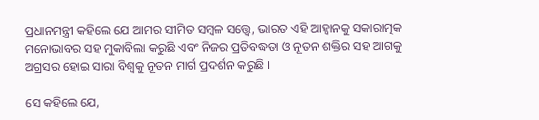ପ୍ରଧାନମନ୍ତ୍ରୀ କହିଲେ ଯେ ଆମର ସୀମିତ ସମ୍ବଳ ସତ୍ତ୍ୱେ, ଭାରତ ଏହି ଆହ୍ଵାନକୁ ସକାରାତ୍ମକ ମନୋଭାବର ସହ ମୁକାବିଲା କରୁଛି ଏବଂ ନିଜର ପ୍ରତିବଦ୍ଧତା ଓ ନୂତନ ଶକ୍ତିର ସହ ଆଗକୁ ଅଗ୍ରସର ହୋଇ ସାରା ବିଶ୍ୱକୁ ନୂତନ ମାର୍ଗ ପ୍ରଦର୍ଶନ କରୁଛି ।

ସେ କହିଲେ ଯେ,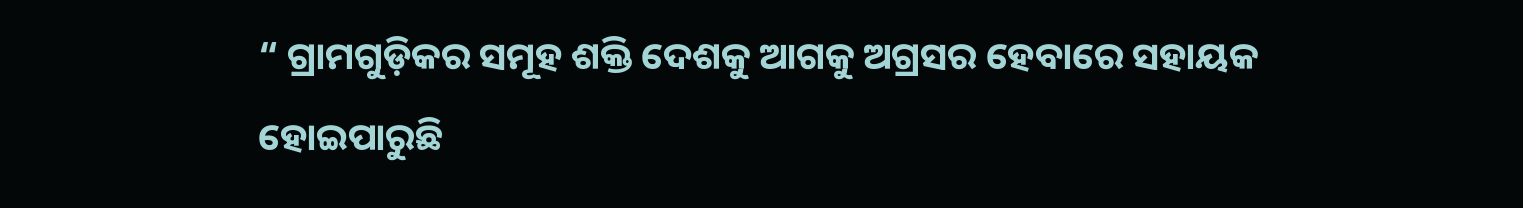“ ଗ୍ରାମଗୁଡ଼ିକର ସମୂହ ଶକ୍ତି ଦେଶକୁ ଆଗକୁ ଅଗ୍ରସର ହେବାରେ ସହାୟକ ହୋଇପାରୁଛି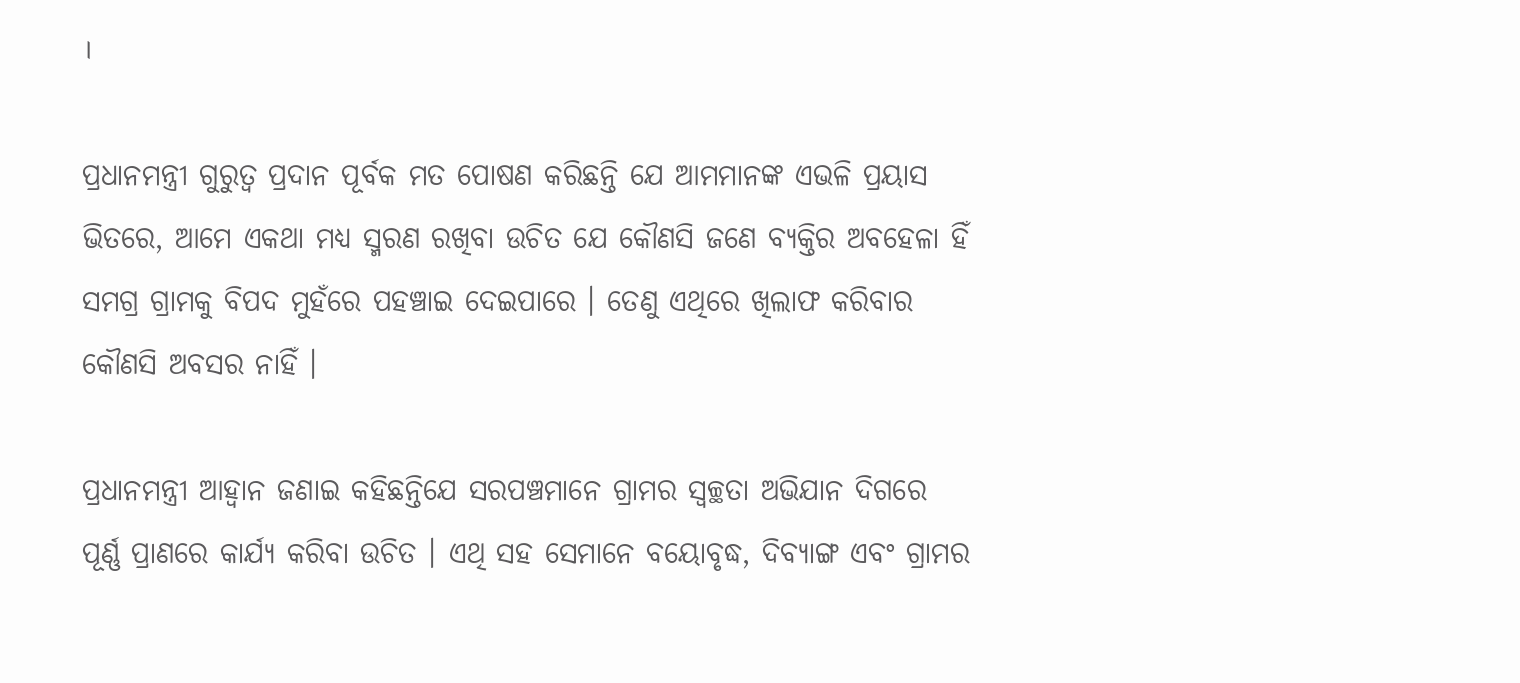।

ପ୍ରଧାନମନ୍ତ୍ରୀ ଗୁରୁତ୍ୱ ପ୍ରଦାନ ପୂର୍ବକ ମତ ପୋଷଣ କରିଛନ୍ତି ଯେ ଆମମାନଙ୍କ ଏଭଳି ପ୍ରୟାସ ଭିତରେ, ଆମେ ଏକଥା ମଧ୍ୟ ସ୍ମରଣ ରଖିବା ଉଚିତ ଯେ କୌଣସି ଜଣେ ବ୍ୟକ୍ତିର ଅବହେଳା ହିଁ ସମଗ୍ର ଗ୍ରାମକୁ ବିପଦ ମୁହଁରେ ପହଞ୍ଚାଇ ଦେଇପାରେ । ତେଣୁ ଏଥିରେ ଖିଲାଫ କରିବାର କୌଣସି ଅବସର ନାହିଁ ।

ପ୍ରଧାନମନ୍ତ୍ରୀ ଆହ୍ୱାନ ଜଣାଇ କହିଛନ୍ତିଯେ ସରପଞ୍ଚମାନେ ଗ୍ରାମର ସ୍ୱଚ୍ଛତା ଅଭିଯାନ ଦିଗରେ ପୂର୍ଣ୍ଣ ପ୍ରାଣରେ କାର୍ଯ୍ୟ କରିବା ଉଚିତ । ଏଥି ସହ ସେମାନେ ବୟୋବୃଦ୍ଧ, ଦିବ୍ୟାଙ୍ଗ ଏବଂ ଗ୍ରାମର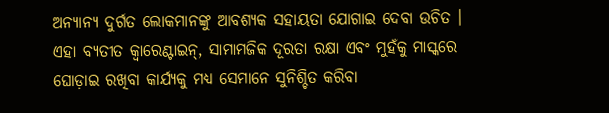ଅନ୍ୟାନ୍ୟ ଦୁର୍ଗତ ଲୋକମାନଙ୍କୁ ଆବଶ୍ୟକ ସହାୟତା ଯୋଗାଇ ଦେବା ଉଚିତ । ଏହା ବ୍ୟତୀତ କ୍ୱାରେଣ୍ଟାଇନ୍‌, ସାମାମଜିକ ଦୂରତା ରକ୍ଷା ଏବଂ ମୁହଁକୁ ମାସ୍କରେ ଘୋଡ଼ାଇ ରଖିବା କାର୍ଯ୍ୟକୁ ମଧ୍ୟ ସେମାନେ ସୁନିଶ୍ଚିତ କରିବା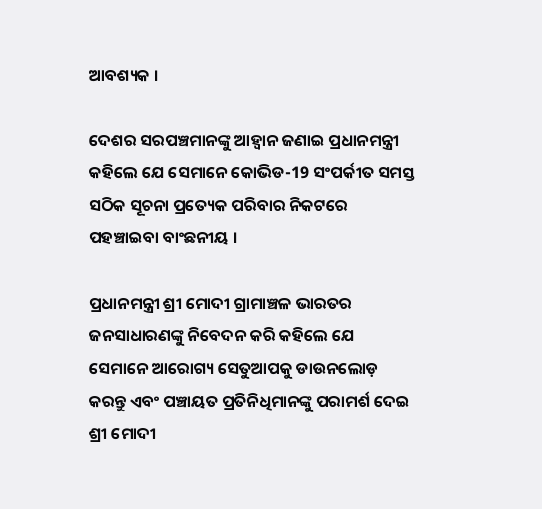ଆବଶ୍ୟକ ।

ଦେଶର ସରପଞ୍ଚମାନଙ୍କୁ ଆହ୍ୱାନ ଜଣାଇ ପ୍ରଧାନମନ୍ତ୍ରୀ କହିଲେ ଯେ ସେମାନେ କୋଭିଡ-19 ସଂପର୍କୀତ ସମସ୍ତ ସଠିକ ସୂଚନା ପ୍ରତ୍ୟେକ ପରିବାର ନିକଟରେ ପହଞ୍ଚାଇବା ବାଂଛନୀୟ ।

ପ୍ରଧାନମନ୍ତ୍ରୀ ଶ୍ରୀ ମୋଦୀ ଗ୍ରାମାଞ୍ଚଳ ଭାରତର ଜନସାଧାରଣଙ୍କୁ ନିବେଦନ କରି କହିଲେ ଯେ ସେମାନେ ଆରୋଗ୍ୟ ସେତୁଆପକୁ ଡାଉନଲୋଡ଼ କରନ୍ତୁ ଏବଂ ପଞ୍ଚାୟତ ପ୍ରତିନିଧିମାନଙ୍କୁ ପରାମର୍ଶ ଦେଇ ଶ୍ରୀ ମୋଦୀ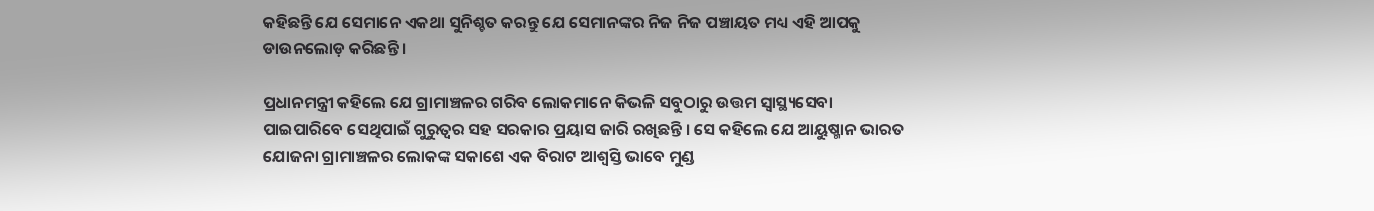କହିଛନ୍ତି ଯେ ସେମାନେ ଏକଥା ସୁନିଶ୍ଚତ କରନ୍ତୁ ଯେ ସେମାନଙ୍କର ନିଜ ନିଜ ପଞ୍ଚାୟତ ମଧ୍ୟ ଏହି ଆପକୁ ଡାଉନଲୋଡ଼ କରିଛନ୍ତି ।

ପ୍ରଧାନମନ୍ତ୍ରୀ କହିଲେ ଯେ ଗ୍ରାମାଞ୍ଚଳର ଗରିବ ଲୋକମାନେ କିଭଳି ସବୁଠାରୁ ଉତ୍ତମ ସ୍ୱାସ୍ଥ୍ୟସେବା ପାଇପାରିବେ ସେଥିପାଇଁ ଗୁରୁତ୍ୱର ସହ ସରକାର ପ୍ରୟାସ ଜାରି ରଖିଛନ୍ତି । ସେ କହିଲେ ଯେ ଆୟୁଷ୍ମାନ ଭାରତ ଯୋଜନା ଗ୍ରାମାଞ୍ଚଳର ଲୋକଙ୍କ ସକାଶେ ଏକ ବିରାଟ ଆଶ୍ୱସ୍ତି ଭାବେ ମୁଣ୍ଡ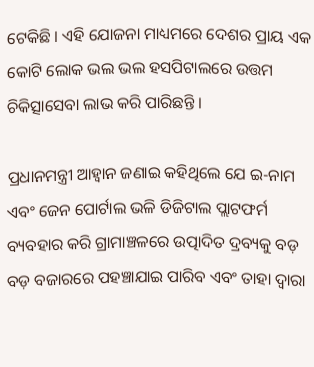ଟେକିଛି । ଏହି ଯୋଜନା ମାଧ୍ୟମରେ ଦେଶର ପ୍ରାୟ ଏକ କୋଟି ଲୋକ ଭଲ ଭଲ ହସପିଟାଲରେ ଉତ୍ତମ ଚିକିତ୍ସାସେବା ଲାଭ କରି ପାରିଛନ୍ତି ।

ପ୍ରଧାନମନ୍ତ୍ରୀ ଆହ୍ୱାନ ଜଣାଇ କହିଥିଲେ ଯେ ଇ-ନାମ ଏବଂ ଜେନ ପୋର୍ଟାଲ ଭଳି ଡିଜିଟାଲ ପ୍ଲାଟଫର୍ମ ବ୍ୟବହାର କରି ଗ୍ରାମାଞ୍ଚଳରେ ଉତ୍ପାଦିତ ଦ୍ରବ୍ୟକୁ ବଡ଼ ବଡ଼ ବଜାରରେ ପହଞ୍ଚାଯାଇ ପାରିବ ଏବଂ ତାହା ଦ୍ୱାରା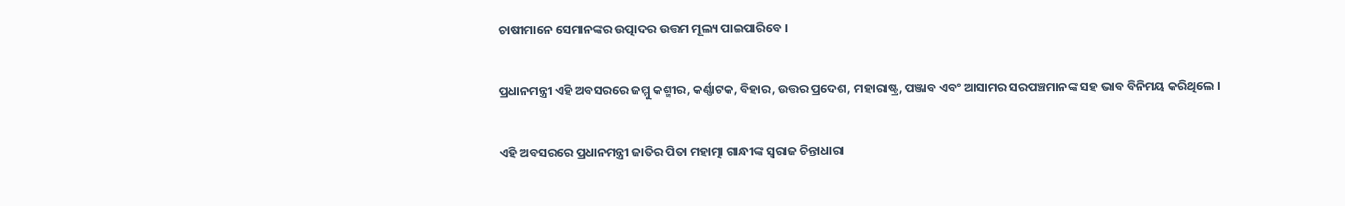ଚାଷୀମାନେ ସେମାନଙ୍କର ଉତ୍ପାଦର ଉତ୍ତମ ମୂଲ୍ୟ ପାଇପାରିବେ ।

ପ୍ରଧାନମନ୍ତ୍ରୀ ଏହି ଅବସରରେ ଜମ୍ମୁ କଶ୍ମୀର, କର୍ଣ୍ଣାଟକ, ବିହାର, ଉତ୍ତର ପ୍ରଦେଶ, ମହାରାଷ୍ଟ୍ର, ପଞ୍ଜାବ ଏବଂ ଆସାମର ସରପଞ୍ଚମାନଙ୍କ ସହ ଭାବ ବିନିମୟ କରିଥିଲେ ।

ଏହି ଅବସରରେ ପ୍ରଧାନମନ୍ତ୍ରୀ ଜାତିର ପିତା ମହାତ୍ମା ଗାନ୍ଧୀଙ୍କ ସ୍ୱରାଜ ଚିନ୍ତାଧାରା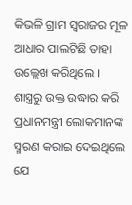କିଭଳି ଗ୍ରାମ ସ୍ୱରାଜର ମୂଳ ଆଧାର ପାଲଟିଛି ତାହା ଉଲ୍ଲେଖ କରିଥିଲେ । ଶାସ୍ତ୍ରରୁ ଉକ୍ତ ଉଦ୍ଧାର କରି ପ୍ରଧାନମନ୍ତ୍ରୀ ଲୋକମାନଙ୍କ ସ୍ମରଣ କରାଇ ଦେଇଥିଲେ ଯେ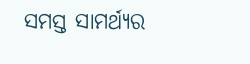ସମସ୍ତ ସାମର୍ଥ୍ୟର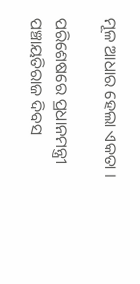ମୂଳ ଆଧାର ହେଲା ଏକତା ।

ପରିଶେଷରେ ପ୍ରଧାନମନ୍ତ୍ରୀ ପଞ୍ଚାୟତିରାଜ ଦିବସ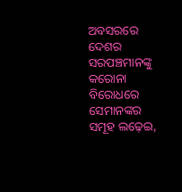ଅବସରରେ ଦେଶର ସରପଞ୍ଚମାନଙ୍କୁ  କରୋନା ବିରୋଧରେ ସେମାନଙ୍କର ସମୂହ ଲଢ଼େଇ,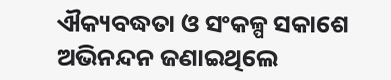ଐକ୍ୟବଦ୍ଧତା ଓ ସଂକଳ୍ପ ସକାଶେ ଅଭିନନ୍ଦନ ଜଣାଇଥିଲେ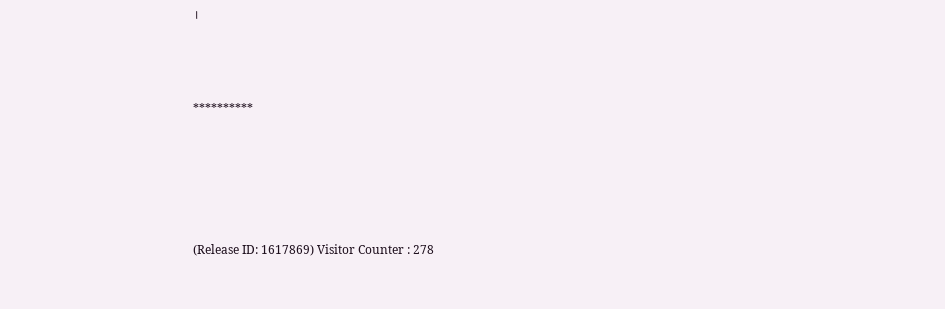।



**********





(Release ID: 1617869) Visitor Counter : 278